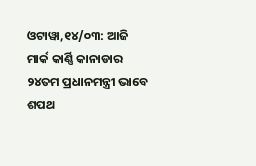ଓଟାୱା,୧୪/୦୩: ଆଜି ମାର୍କ କାର୍ଣ୍ଣି କାନାଡାର ୨୪ତମ ପ୍ରଧାନମନ୍ତ୍ରୀ ଭାବେ ଶପଥ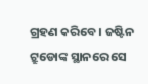ଗ୍ରହଣ କରିବେ । ଜଷ୍ଟିନ ଟ୍ରୁଡୋଙ୍କ ସ୍ଥାନରେ ସେ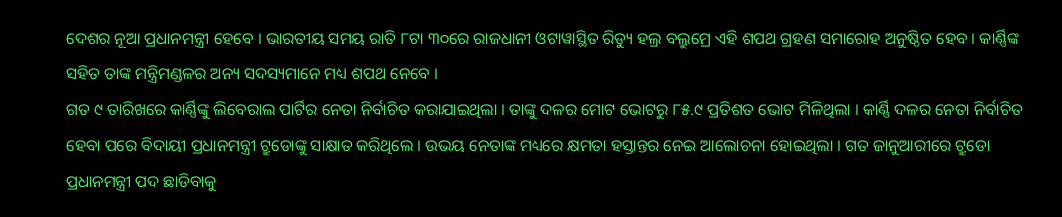ଦେଶର ନୂଆ ପ୍ରଧାନମନ୍ତ୍ରୀ ହେବେ । ଭାରତୀୟ ସମୟ ରାତି ୮ଟା ୩୦ରେ ରାଜଧାନୀ ଓଟାୱାସ୍ଥିତ ରିଡ୍ୟୁ ହଲ୍ର ବଲ୍ରୁମ୍ରେ ଏହି ଶପଥ ଗ୍ରହଣ ସମାରୋହ ଅନୁଷ୍ଠିତ ହେବ । କାର୍ଣ୍ଣିଙ୍କ ସହିତ ତାଙ୍କ ମନ୍ତ୍ରିମଣ୍ଡଳର ଅନ୍ୟ ସଦସ୍ୟମାନେ ମଧ୍ୟ ଶପଥ ନେବେ ।
ଗତ ୯ ତାରିଖରେ କାର୍ଣ୍ଣିଙ୍କୁ ଲିବେରାଲ ପାର୍ଟିର ନେତା ନିର୍ବାଚିତ କରାଯାଇଥିଲା । ତାଙ୍କୁ ଦଳର ମୋଟ ଭୋଟରୁ ୮୫.୯ ପ୍ରତିଶତ ଭୋଟ ମିଳିଥିଲା । କାର୍ଣ୍ଣି ଦଳର ନେତା ନିର୍ବାଚିତ ହେବା ପରେ ବିଦାୟୀ ପ୍ରଧାନମନ୍ତ୍ରୀ ଟ୍ରୁଡୋଙ୍କୁ ସାକ୍ଷାତ କରିଥିଲେ । ଉଭୟ ନେତାଙ୍କ ମଧ୍ୟରେ କ୍ଷମତା ହସ୍ତାନ୍ତର ନେଇ ଆଲୋଚନା ହୋଇଥିଲା । ଗତ ଜାନୁଆରୀରେ ଟ୍ରୁଡୋ ପ୍ରଧାନମନ୍ତ୍ରୀ ପଦ ଛାଡିବାକୁ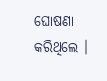ଘୋଷଣା କରିଥିଲେ ।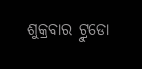ଶୁକ୍ରବାର ଟ୍ରୁଡୋ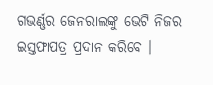ଗଭର୍ଣ୍ଣର ଜେନରାଲଙ୍କୁ ଭେଟି ନିଜର ଇସ୍ତଫାପତ୍ର ପ୍ରଦାନ କରିବେ ।